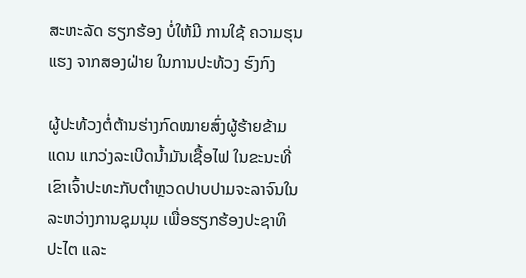ສະຫະລັດ ຮຽກຮ້ອງ ບໍ່ໃຫ້ມີ ການໃຊ້ ຄວາມຮຸນແຮງ ຈາກສອງຝ່າຍ ໃນການປະທ້ວງ ຮົງກົງ

ຜູ້ປະທ້ວງຕໍ່ຕ້ານຮ່າງກົດໝາຍສົ່ງຜູ້ຮ້າຍຂ້າມແດນ ແກວ່ງລະເບີດນ້ຳມັນເຊື້ອໄຟ ໃນຂະນະທີ່ເຂົາເຈົ້າປະທະກັບຕຳຫຼວດປາບປາມຈະລາຈົນໃນລະຫວ່າງການຊຸມນຸມ ເພື່ອຮຽກຮ້ອງປະຊາທິປະໄຕ ແລະ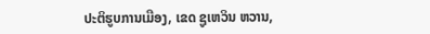ປະຕິຮູບການເມືອງ, ເຂດ ຊູເຫວິນ ຫວານ,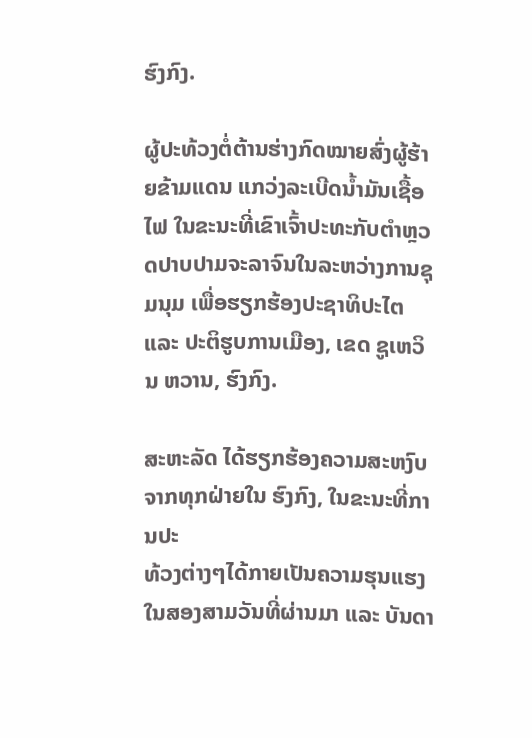ຮົງກົງ.

ຜູ້ປະທ້ວງຕໍ່ຕ້ານຮ່າງກົດໝາຍສົ່ງຜູ້ຮ້າຍຂ້າມແດນ ແກວ່ງລະເບີດນ້ຳມັນເຊື້ອໄຟ ໃນຂະນະທີ່ເຂົາເຈົ້າປະທະກັບຕຳຫຼວດປາບປາມຈະລາຈົນໃນລະຫວ່າງການຊຸມນຸມ ເພື່ອຮຽກຮ້ອງປະຊາທິປະໄຕ ແລະ ປະຕິຮູບການເມືອງ, ເຂດ ຊູເຫວິນ ຫວານ, ຮົງກົງ.

ສະຫະລັດ ໄດ້ຮຽກຮ້ອງຄວາມສະຫງົບຈາກທຸກຝ່າຍໃນ ຮົງກົງ, ໃນຂະນະທີ່ການປະ
ທ້ວງຕ່າງໆໄດ້ກາຍເປັນຄວາມຮຸນແຮງ ໃນສອງສາມວັນທີ່ຜ່ານມາ ແລະ ບັນດາ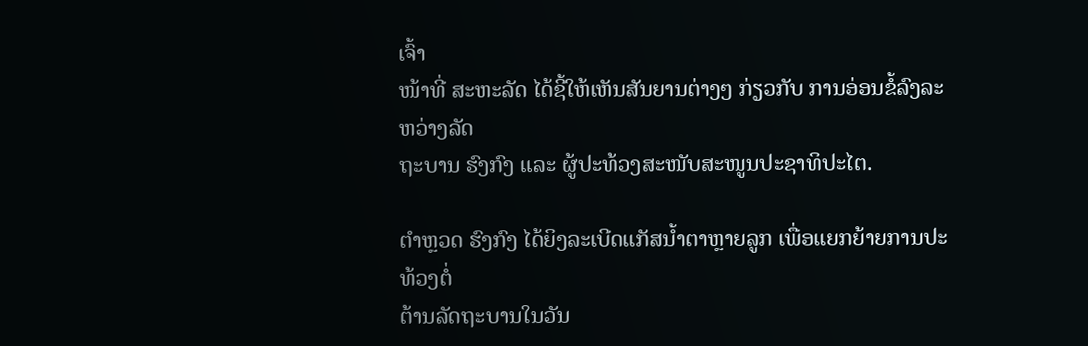ເຈົ້າ
ໜ້າທີ່ ສະຫະລັດ ໄດ້ຊີ້ໃຫ້ເຫັນສັນຍານຕ່າງໆ ກ່ຽວກັບ ການອ່ອນຂໍ້ລົງລະຫວ່າງລັດ
ຖະບານ ຮົງກົງ ແລະ ຜູ້ປະທ້ວງສະໜັບສະໜູນປະຊາທິປະໄຕ.

ຕຳຫຼວດ ຮົງກົງ ໄດ້ຍິງລະເບີດແກັສນ້ຳຕາຫຼາຍລູກ ເພື່ອແຍກຍ້າຍການປະທ້ວງຕໍ່
ຕ້ານລັດຖະບານໃນວັນ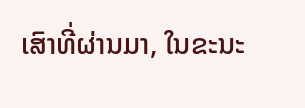ເສົາທີ່ຜ່ານມາ, ໃນຂະນະ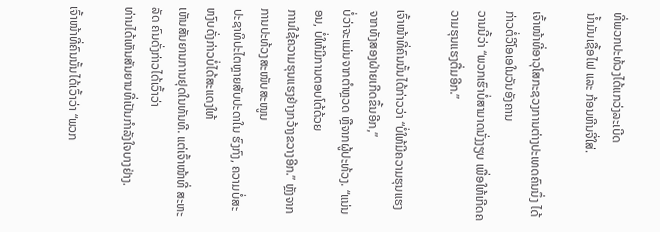ທີ່ພວກປະທ້ວງໄດ້ແກວ່ງລະເບີດ
ນ້ຳມັນເຊື້ອໄຟ ແລະ ກ້ອນຫີນຈີ່ໃສ່.

ເຈົ້າໜ້າທີ່ອາວຸໂສກະຊວງການຕ່າງປະເທດຄົນນຶ່ງ ໄດ້ກ່າວຕໍ່ວີໂອເອໃນວັນອັງຄານ
ວານນີ້ວ່າ “ພວກເຮົາບໍ່ສາມາດນັ່ງງຽບ ເພື່ອໃຫ້ເກີດຄວາມຮຸນແຮງຕື່ມອີກ.”

ເຈົ້າໜ້າທີ່ຄົນນັ້ນໄດ້ກ່າວວ່າ “ບໍ່ໃຫ້ມີຄວາມຮຸນແຮງຈາກທັງສອງຝ່າຍເກີດຂຶ້ນອີກ,”
ບໍ່ວ່າຈະແມ່ນຈາກຕຳຫຼວດ ຫຼືຈາກຜູ້ປະທ້ວງ. “ແນ່ນອນ, ບໍ່ໃຫ້ມີການຕອບໂຕ້ດ້ວຍ
ການໃຊ້ຄວາມຮຸນແຮງຢ່າງກວ້າງຂວາງອີກ.” ຫຼັງຈາກການປະທ້ວງສະໜັບສະໜູນ
ປະຊາທິປະໄຕຫຼາຍສັບປະດາໃນ ຮົງກົງ, ຄວາມບໍ່ສະຫງົບດັ່ງກ່າວບໍ່ໄດ້ສະແດງໃຫ້
ເຫັນສັນຍານການຢຸດໃນທັນທີ. ແຕ່ເຈົ້າໜ້າທີ່ ສະຫະລັດ ຄົນດັ່ງກ່າວໄດ້ເວົ້າວ່າ
ທ່ານໄດ້ເຫັນສັນຍານທີ່ເປັນກຳລັງໃຈບາງຢ່າງ.

ເຈົ້າໜ້າທີ່ຄົນນັ້ນໄດ້ເວົ້າວ່າ “ພວກ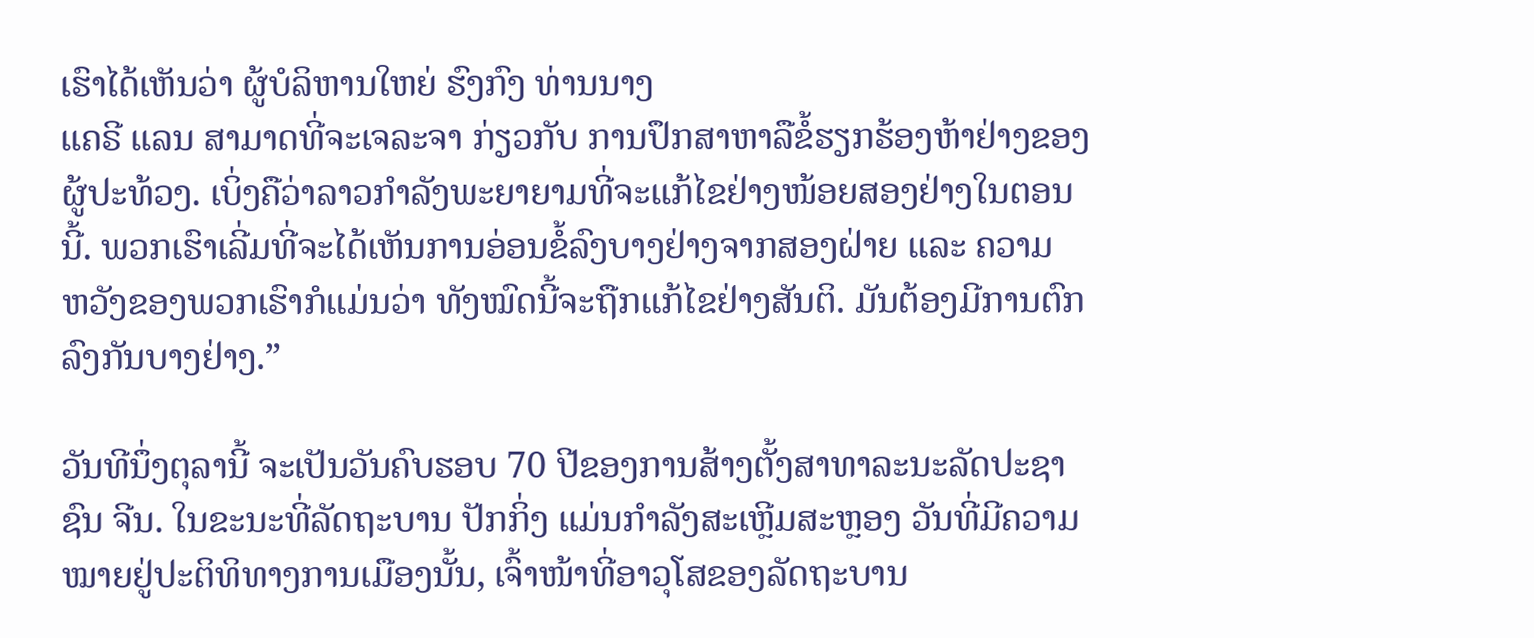ເຮົາໄດ້ເຫັນວ່າ ຜູ້ບໍລິຫານໃຫຍ່ ຮົງກົງ ທ່ານນາງ
ແຄຣີ ແລນ ສາມາດທີ່ຈະເຈລະຈາ ກ່ຽວກັບ ການປຶກສາຫາລືຂໍ້ຮຽກຮ້ອງຫ້າຢ່າງຂອງ
ຜູ້ປະທ້ວງ. ເບິ່ງຄືວ່າລາວກຳລັງພະຍາຍາມທີ່ຈະແກ້ໄຂຢ່າງໜ້ອຍສອງຢ່າງໃນຕອນ
ນີ້. ພວກເຮົາເລີ່ມທີ່ຈະໄດ້ເຫັນການອ່ອນຂໍ້ລົງບາງຢ່າງຈາກສອງຝ່າຍ ແລະ ຄວາມ
ຫວັງຂອງພວກເຮົາກໍແມ່ນວ່າ ທັງໝົດນີ້ຈະຖືກແກ້ໄຂຢ່າງສັນຕິ. ມັນຕ້ອງມີການຕົກ
ລົງກັນບາງຢ່າງ.”

ວັນທີນຶ່ງຕຸລານີ້ ຈະເປັນວັນຄົບຮອບ 70 ປີຂອງການສ້າງຕັ້ງສາທາລະນະລັດປະຊາ
ຊົນ ຈີນ. ໃນຂະນະທີ່ລັດຖະບານ ປັກກິ່ງ ແມ່ນກຳລັງສະເຫຼີມສະຫຼອງ ວັນທີ່ມີຄວາມ
ໝາຍຢູ່ປະຕິທິທາງການເມືອງນັ້ນ, ເຈົ້າໜ້າທີ່ອາວຸໂສຂອງລັດຖະບານ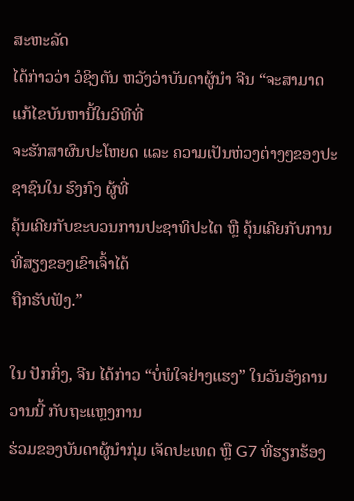ສະຫະລັດ
ໄດ້ກ່າວວ່າ ວໍຊິງຕັນ ຫວັງວ່າບັນດາຜູ້ນຳ ຈີນ “ຈະສາມາດແກ້ໄຂບັນຫານີ້ໃນວິທີທີ່
ຈະຮັກສາຜົນປະໂຫຍດ ແລະ ຄວາມເປັນຫ່ວງຕ່າງໆຂອງປະຊາຊົນໃນ ຮົງກົງ ຜູ້ທີ່
ຄຸ້ນເຄີຍກັບຂະບວນການປະຊາທິປະໄຕ ຫຼື ຄຸ້ນເຄີຍກັບການທີ່ສຽງຂອງເຂົາເຈົ້າໄດ້
ຖືກຮັບຟັງ.”

ໃນ ປັກກິ່ງ, ຈີນ ໄດ້ກ່າວ “ບໍ່ພໍໃຈຢ່າງແຮງ” ໃນວັນອັງຄານວານນີ້ ກັບຖະແຫຼງການ
ຮ່ວມຂອງບັນດາຜູ້ນຳກຸ່ມ ເຈັດປະເທດ ຫຼື G7 ທີ່ຮຽກຮ້ອງ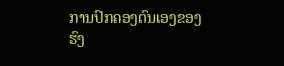ການປົກຄອງຕົນເອງຂອງ
ຮົງ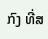ກົງ ທີ່ສ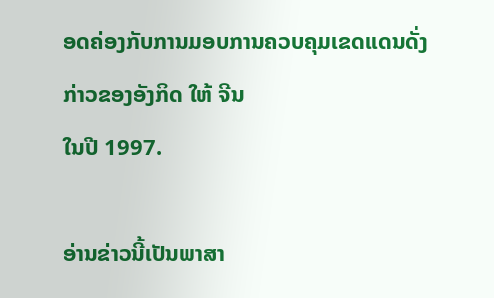ອດຄ່ອງກັບການມອບການຄວບຄຸມເຂດແດນດັ່ງກ່າວຂອງອັງກິດ ໃຫ້ ຈີນ
ໃນປີ 1997.

ອ່ານຂ່າວນີ້ເປັນພາສາ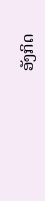ອັງກິດ